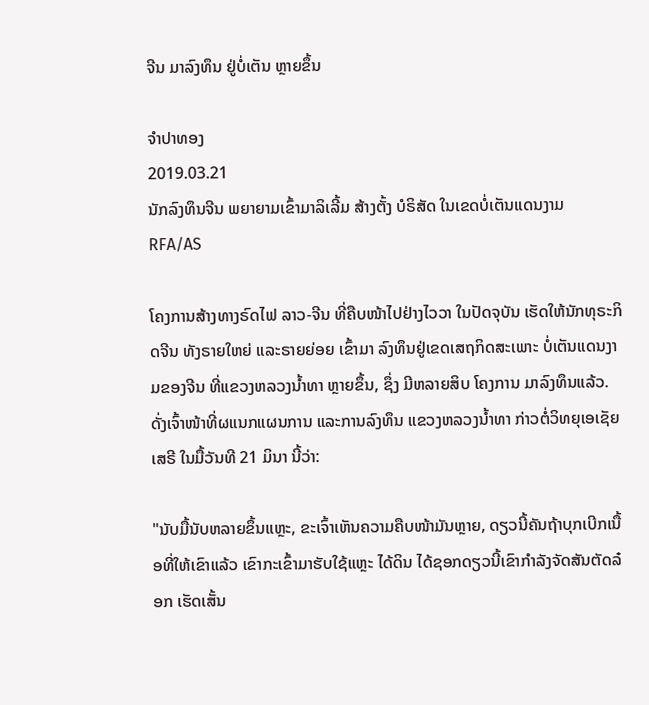ຈີນ ມາລົງທຶນ ຢູ່ບໍ່ເຕັນ ຫຼາຍຂຶ້ນ

ຈໍາປາທອງ
2019.03.21
ນັກລົງທຶນຈີນ ພຍາຍາມເຂົ້າມາລິເລີ້ມ ສ້າງຕັ້ງ ບໍຣິສັດ ໃນເຂດບໍ່ເຕັນແດນງາມ
RFA/AS

ໂຄງການສ້າງທາງຣົດໄຟ ລາວ-ຈີນ ທີ່ຄືບໜ້າໄປຢ່າງໄວວາ ໃນປັດຈຸບັນ ເຮັດໃຫ້ນັກທຸຣະກິດຈີນ ທັງຣາຍໃຫຍ່ ແລະຣາຍຍ່ອຍ ເຂົ້າມາ ລົງທຶນຢູ່ເຂດເສຖກິດສະເພາະ ບໍ່ເຕັນແດນງາມຂອງຈີນ ທີ່ແຂວງຫລວງນໍ້າທາ ຫຼາຍຂຶ້ນ, ຊຶ່ງ ມີຫລາຍສິບ ໂຄງການ ມາລົງທຶນແລ້ວ. ດັ່ງເຈົ້າໜ້າທີ່ຜແນກແຜນການ ແລະການລົງທຶນ ແຂວງຫລວງນໍ້າທາ ກ່າວຕໍ່ວິທຍຸເອເຊັຍເສຣີ ໃນມື້ວັນທີ 21 ມິນາ ນີ້ວ່າ:

"ນັບມື້ນັບຫລາຍຂຶ້ນແຫຼະ, ຂະເຈົ້າເຫັນຄວາມຄືບໜ້າມັນຫຼາຍ, ດຽວນີ້ຄັນຖ້າບຸກເບີກເນື້ອທີ່ໃຫ້ເຂົາແລ້ວ ເຂົາກະເຂົ້າມາຮັບໃຊ້ແຫຼະ ໄດ້ດິນ ໄດ້ຊອກດຽວນີ້ເຂົາກໍາລັງຈັດສັນຕັດລ໋ອກ ເຮັດເສັ້ນ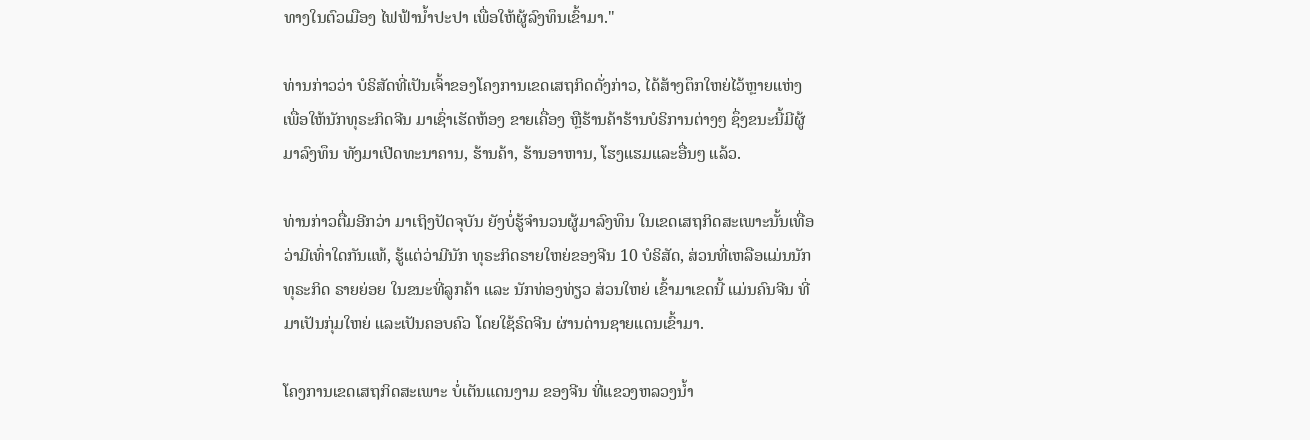ທາງໃນຕົວເມືອງ ໄຟຟ້ານໍ້າປະປາ ເພື່ອໃຫ້ຜູ້ລົງທຶນເຂົ້າມາ."

ທ່ານກ່າວວ່າ ບໍຣິສັດທີ່ເປັນເຈົ້າຂອງໂຄງການເຂດເສຖກິດດັ່ງກ່າວ, ໄດ້ສ້າງຕຶກໃຫຍ່ໄວ້ຫຼາຍແຫ່ງ ເພື່ອໃຫ້ນັກທຸຣະກິດຈີນ ມາເຊົ່າເຮັດຫ້ອງ ຂາຍເຄື່ອງ ຫຼືຮ້ານຄ້າຮ້ານບໍຣິການຕ່າງໆ ຊຶ່ງຂນະນີ້ມີຜູ້ມາລົງທຶນ ທັງມາເປີດທະນາຄານ, ຮ້ານຄ້າ, ຮ້ານອາຫານ, ໂຮງແຮມແລະອື່ນໆ ແລ້ວ.

ທ່ານກ່າວຕື່ມອີກວ່າ ມາເຖິງປັດຈຸບັນ ຍັງບໍ່ຮູ້ຈໍານວນຜູ້ມາລົງທຶນ ໃນເຂດເສຖກິດສະເພາະນັ້ນເທື່ອ ວ່າມີເທົ່າໃດກັນແທ້, ຮູ້ແຕ່ວ່າມີນັກ ທຸຣະກິດຣາຍໃຫຍ່ຂອງຈີນ 10 ບໍຣິສັດ, ສ່ວນທີ່ເຫລືອແມ່ນນັກທຸຣະກິດ ຣາຍຍ່ອຍ ໃນຂນະທີ່ລູກຄ້າ ແລະ ນັກທ່ອງທ່ຽວ ສ່ວນໃຫຍ່ ເຂົ້າມາເຂດນີ້ ແມ່ນຄົນຈີນ ທີ່ມາເປັນກຸ່ມໃຫຍ່ ແລະເປັນຄອບຄົວ ໂດຍໃຊ້ຣົດຈີນ ຜ່ານດ່ານຊາຍແດນເຂົ້າມາ.

ໂຄງການເຂດເສຖກິດສະເພາະ ບໍ່ເຕັນແດນງາມ ຂອງຈີນ ທີ່ແຂວງຫລວງນໍ້າ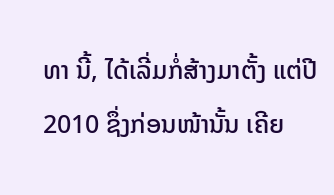ທາ ນີ້, ໄດ້ເລີ່ມກໍ່ສ້າງມາຕັ້ງ ແຕ່ປີ 2010 ຊຶ່ງກ່ອນໜ້ານັ້ນ ເຄີຍ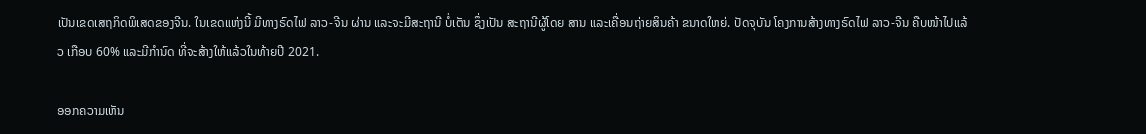ເປັນເຂດເສຖກິດພິເສດຂອງຈີນ. ໃນເຂດແຫ່ງນີ້ ມີທາງຣົດໄຟ ລາວ-ຈີນ ຜ່ານ ແລະຈະມີສະຖານີ ບໍ່ເຕັນ ຊຶ່ງເປັນ ສະຖານີຜູ້ໂດຍ ສານ ແລະເຄື່ອນຖ່າຍສິນຄ້າ ຂນາດໃຫຍ່. ປັດຈຸບັນ ໂຄງການສ້າງທາງຣົດໄຟ ລາວ-ຈີນ ຄືບໜ້າໄປແລ້ວ ເກືອບ 60% ແລະມີກໍານົດ ທີ່ຈະສ້າງໃຫ້ແລ້ວໃນທ້າຍປີ 2021.

ອອກຄວາມເຫັນ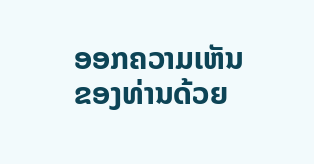ອອກຄວາມເຫັນຂອງທ່ານດ້ວຍ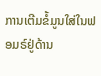ການເຕີມຂໍ້ມູນໃສ່ໃນຟອມຣ໌ຢູ່ດ້ານ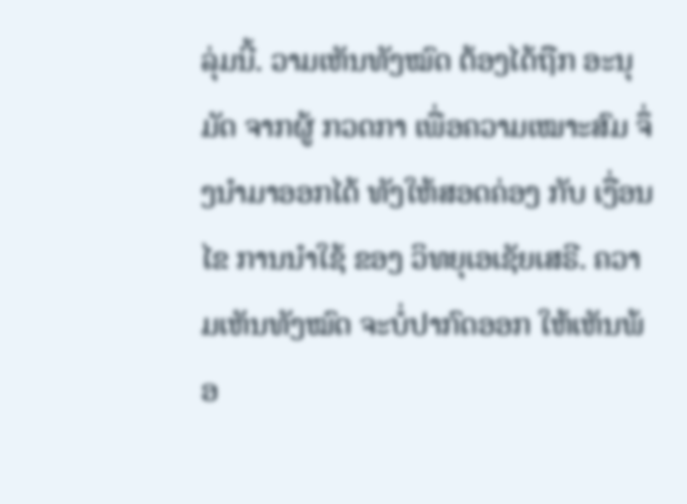ລຸ່ມນີ້. ວາມເຫັນທັງໝົດ ຕ້ອງໄດ້ຖືກ ອະນຸມັດ ຈາກຜູ້ ກວດກາ ເພື່ອຄວາມເໝາະສົມ ຈຶ່ງນໍາມາອອກໄດ້ ທັງໃຫ້ສອດຄ່ອງ ກັບ ເງື່ອນໄຂ ການນຳໃຊ້ ຂອງ ວິທຍຸເອເຊັຍເສຣີ. ຄວາມເຫັນທັງໝົດ ຈະບໍ່ປາກົດອອກ ໃຫ້ເຫັນພ້ອ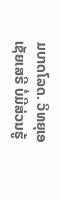ມບາດໂລດ. ວິທຍຸເອເຊັຍເສຣີ ບໍ່ມີສ່ວນຮູ້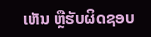ເຫັນ ຫຼືຮັບຜິດຊອບ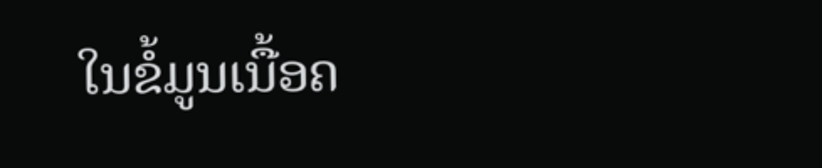ໃນຂໍ້ມູນເນື້ອຄ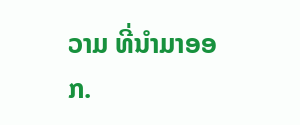ວາມ ທີ່ນໍາມາອອກ.